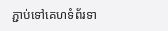ភ្ជាប់ទៅគេហទំព័រទា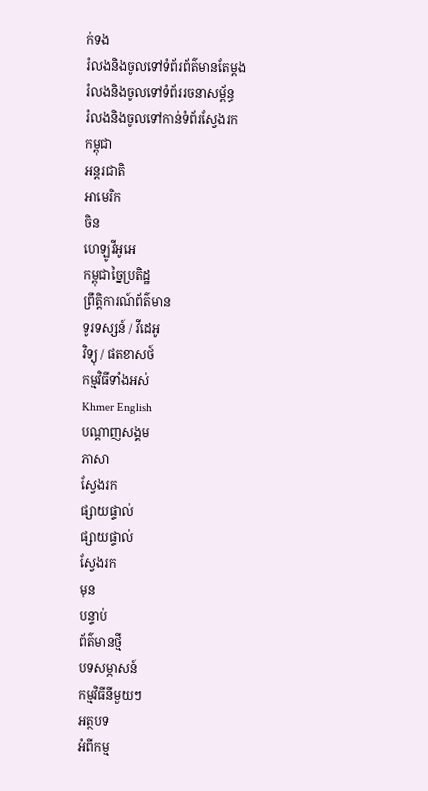ក់ទង
រំលងនិងចូលទៅទំព័រព័ត៌មានតែម្តង
រំលងនិងចូលទៅទំព័ររចនាសម្ព័ន្ធ
រំលងនិងចូលទៅកាន់ទំព័រស្វែងរក
កម្ពុជា
អន្តរជាតិ
អាមេរិក
ចិន
ហេឡូវីអូអេ
កម្ពុជាច្នៃប្រតិដ្ឋ
ព្រឹត្តិការណ៍ព័ត៌មាន
ទូរទស្សន៍ / វីដេអូ
វិទ្យុ / ផតខាសថ៍
កម្មវិធីទាំងអស់
Khmer English
បណ្តាញសង្គម
ភាសា
ស្វែងរក
ផ្សាយផ្ទាល់
ផ្សាយផ្ទាល់
ស្វែងរក
មុន
បន្ទាប់
ព័ត៌មានថ្មី
បទសម្ភាសន៍
កម្មវិធីនីមួយៗ
អត្ថបទ
អំពីកម្ម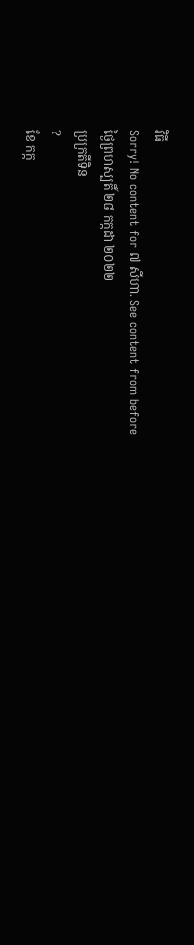វិធី
Sorry! No content for ៧ សីហា. See content from before
ថ្ងៃព្រហស្បតិ៍ ២៨ កក្កដា ២០២២
ប្រក្រតីទិន
?
ខែ កក្ក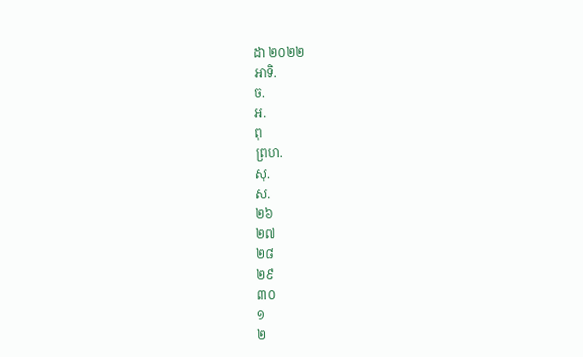ដា ២០២២
អាទិ.
ច.
អ.
ពុ
ព្រហ.
សុ.
ស.
២៦
២៧
២៨
២៩
៣០
១
២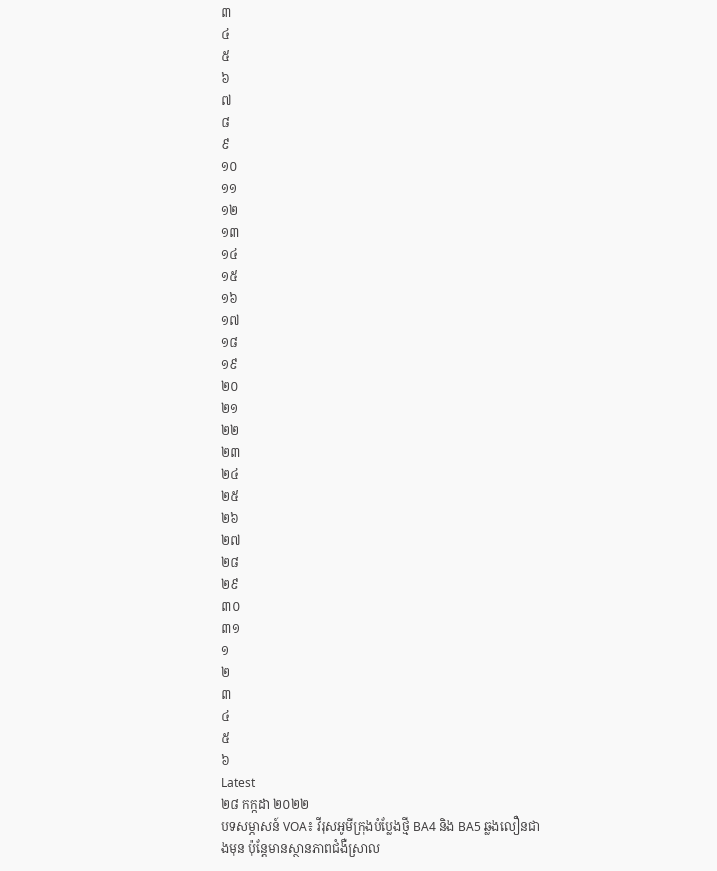៣
៤
៥
៦
៧
៨
៩
១០
១១
១២
១៣
១៤
១៥
១៦
១៧
១៨
១៩
២០
២១
២២
២៣
២៤
២៥
២៦
២៧
២៨
២៩
៣០
៣១
១
២
៣
៤
៥
៦
Latest
២៨ កក្កដា ២០២២
បទសម្ភាសន៍ VOA៖ វីរុសអូមីក្រុងបំប្លែងថ្មី BA4 និង BA5 ឆ្លងលឿនជាងមុន ប៉ុន្តែមានស្ថានភាពជំងឺស្រាល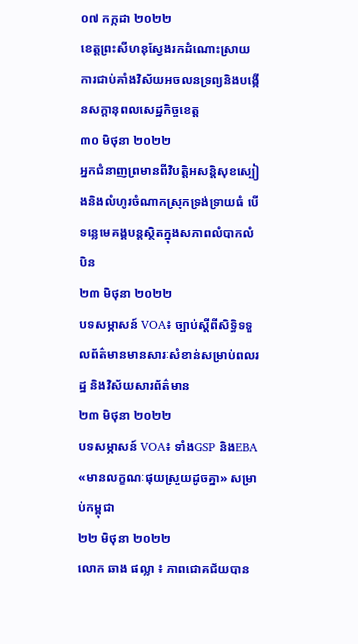០៧ កក្កដា ២០២២
ខេត្តព្រះសីហនុស្វែងរកដំណោះស្រាយការជាប់គាំងវិស័យអចលនទ្រព្យនិងបង្កើនសក្តានុពលសេដ្ឋកិច្ចខេត្ត
៣០ មិថុនា ២០២២
អ្នកជំនាញព្រមានពីវិបត្តិអសន្ដិសុខស្បៀងនិងលំហូរចំណាកស្រុកទ្រង់ទ្រាយធំ បើទន្លេមេគង្គបន្តស្ថិតក្នុងសភាពលំបាកលំបិន
២៣ មិថុនា ២០២២
បទសម្ភាសន៍ VOA៖ ច្បាប់ស្តីពីសិទ្ធិទទួលព័ត៌មានមានសារៈសំខាន់សម្រាប់ពលរដ្ឋ និងវិស័យសារព័ត៌មាន
២៣ មិថុនា ២០២២
បទសម្ភាសន៍ VOA៖ ទាំងGSP និងEBA «មានលក្ខណៈផុយស្រួយដូចគ្នា» សម្រាប់កម្ពុជា
២២ មិថុនា ២០២២
លោក ឆាង ផល្លា ៖ ភាពជោគជ័យបាន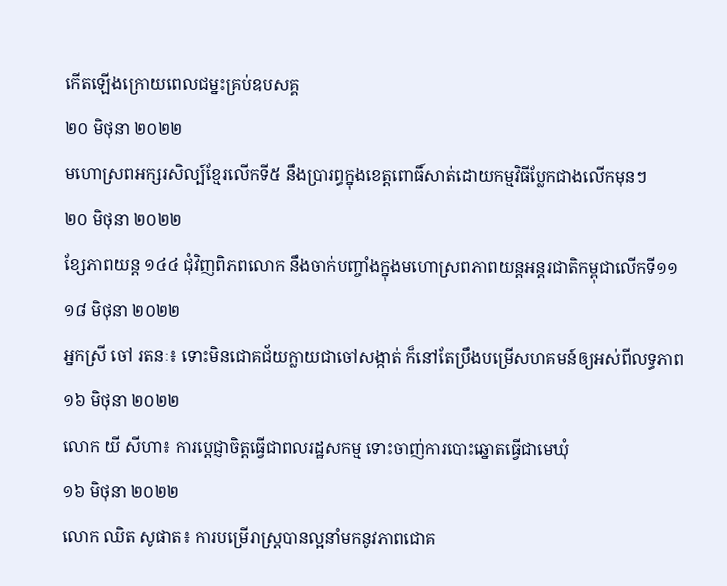កើតឡើងក្រោយពេលជម្នះគ្រប់ឧបសគ្គ
២០ មិថុនា ២០២២
មហោស្រពអក្សរសិល្ប៍ខ្មែរលើកទី៥ នឹងប្រារព្ធក្នុងខេត្តពោធិ៍សាត់ដោយកម្មវិធីប្លែកជាងលើកមុនៗ
២០ មិថុនា ២០២២
ខ្សែភាពយន្ត ១៤៤ ជុំវិញពិភពលោក នឹងចាក់បញ្ចាំងក្នុងមហោស្រពភាពយន្តអន្តរជាតិកម្ពុជាលើកទី១១
១៨ មិថុនា ២០២២
អ្នកស្រី ចៅ រតនៈ៖ ទោះមិនជោគជ័យក្លាយជាចៅសង្កាត់ ក៏នៅតែប្រឹងបម្រើសហគមន៍ឲ្យអស់ពីលទ្ធភាព
១៦ មិថុនា ២០២២
លោក យី សីហា៖ ការប្តេជ្ញាចិត្តធ្វើជាពលរដ្ឋសកម្ម ទោះចាញ់ការបោះឆ្នោតធ្វើជាមេឃុំ
១៦ មិថុនា ២០២២
លោក ឈិត សូផាត៖ ការបម្រើរាស្រ្តបានល្អនាំមកនូវភាពជោគ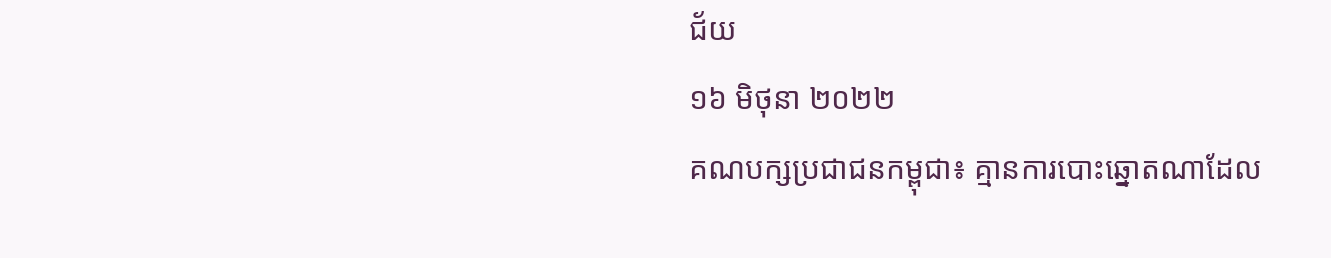ជ័យ
១៦ មិថុនា ២០២២
គណបក្សប្រជាជនកម្ពុជា៖ គ្មានការបោះឆ្នោតណាដែល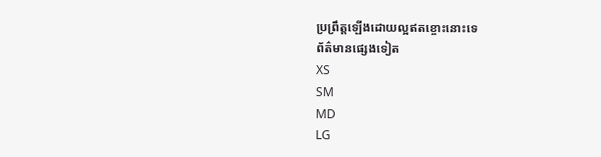ប្រព្រឹត្តឡើងដោយល្អឥតខ្ចោះនោះទេ
ព័ត៌មានផ្សេងទៀត
XS
SM
MD
LG